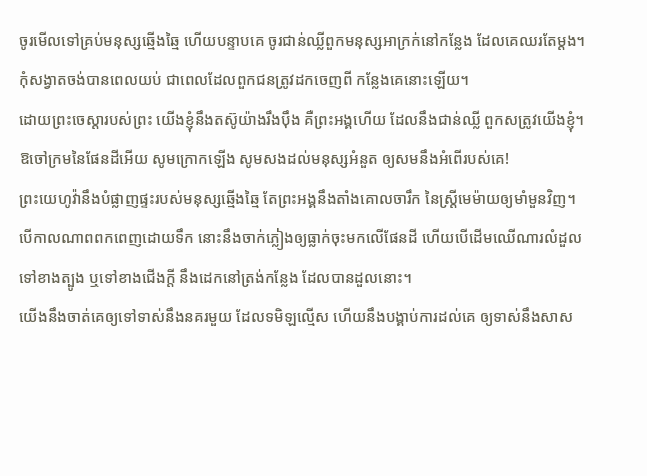ចូរមើលទៅគ្រប់មនុស្សឆ្មើងឆ្មៃ ហើយបន្ទាបគេ ចូរជាន់ឈ្លីពួកមនុស្សអាក្រក់នៅកន្លែង ដែលគេឈរតែម្តង។
កុំសង្វាតចង់បានពេលយប់ ជាពេលដែលពួកជនត្រូវដកចេញពី កន្លែងគេនោះឡើយ។
ដោយព្រះចេស្ដារបស់ព្រះ យើងខ្ញុំនឹងតស៊ូយ៉ាងរឹងប៉ឹង គឺព្រះអង្គហើយ ដែលនឹងជាន់ឈ្លី ពួកសត្រូវយើងខ្ញុំ។
ឱចៅក្រមនៃផែនដីអើយ សូមក្រោកឡើង សូមសងដល់មនុស្សអំនួត ឲ្យសមនឹងអំពើរបស់គេ!
ព្រះយេហូវ៉ានឹងបំផ្លាញផ្ទះរបស់មនុស្សឆ្មើងឆ្មៃ តែព្រះអង្គនឹងតាំងគោលចារឹក នៃស្ត្រីមេម៉ាយឲ្យមាំមួនវិញ។
បើកាលណាពពកពេញដោយទឹក នោះនឹងចាក់ភ្លៀងឲ្យធ្លាក់ចុះមកលើផែនដី ហើយបើដើមឈើណារលំដួលទៅខាងត្បូង ឬទៅខាងជើងក្តី នឹងដេកនៅត្រង់កន្លែង ដែលបានដួលនោះ។
យើងនឹងចាត់គេឲ្យទៅទាស់នឹងនគរមួយ ដែលទមិឡល្មើស ហើយនឹងបង្គាប់ការដល់គេ ឲ្យទាស់នឹងសាស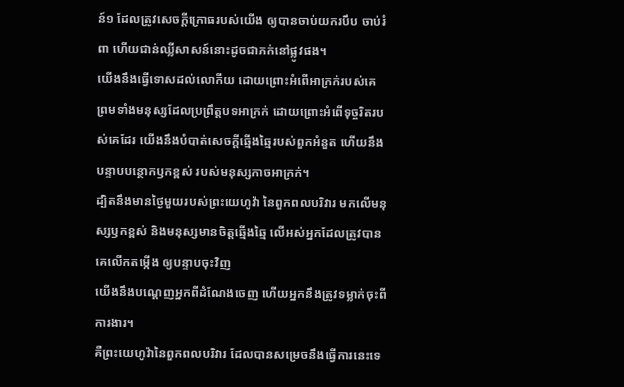ន៍១ ដែលត្រូវសេចក្ដីក្រោធរបស់យើង ឲ្យបានចាប់យករបឹប ចាប់រំពា ហើយជាន់ឈ្លីសាសន៍នោះដូចជាភក់នៅផ្លូវផង។
យើងនឹងធ្វើទោសដល់លោកីយ ដោយព្រោះអំពើអាក្រក់របស់គេ ព្រមទាំងមនុស្សដែលប្រព្រឹត្តបទអាក្រក់ ដោយព្រោះអំពើទុច្ចរិតរបស់គេដែរ យើងនឹងបំបាត់សេចក្ដីឆ្មើងឆ្មៃរបស់ពួកអំនួត ហើយនឹងបន្ទាបបន្ថោកឫកខ្ពស់ របស់មនុស្សកាចអាក្រក់។
ដ្បិតនឹងមានថ្ងៃមួយរបស់ព្រះយេហូវ៉ា នៃពួកពលបរិវារ មកលើមនុស្សឫកខ្ពស់ និងមនុស្សមានចិត្តឆ្មើងឆ្មៃ លើអស់អ្នកដែលត្រូវបានគេលើកតម្កើង ឲ្យបន្ទាបចុះវិញ
យើងនឹងបណ្តេញអ្នកពីដំណែងចេញ ហើយអ្នកនឹងត្រូវទម្លាក់ចុះពីការងារ។
គឺព្រះយេហូវ៉ានៃពួកពលបរិវារ ដែលបានសម្រេចនឹងធ្វើការនេះទេ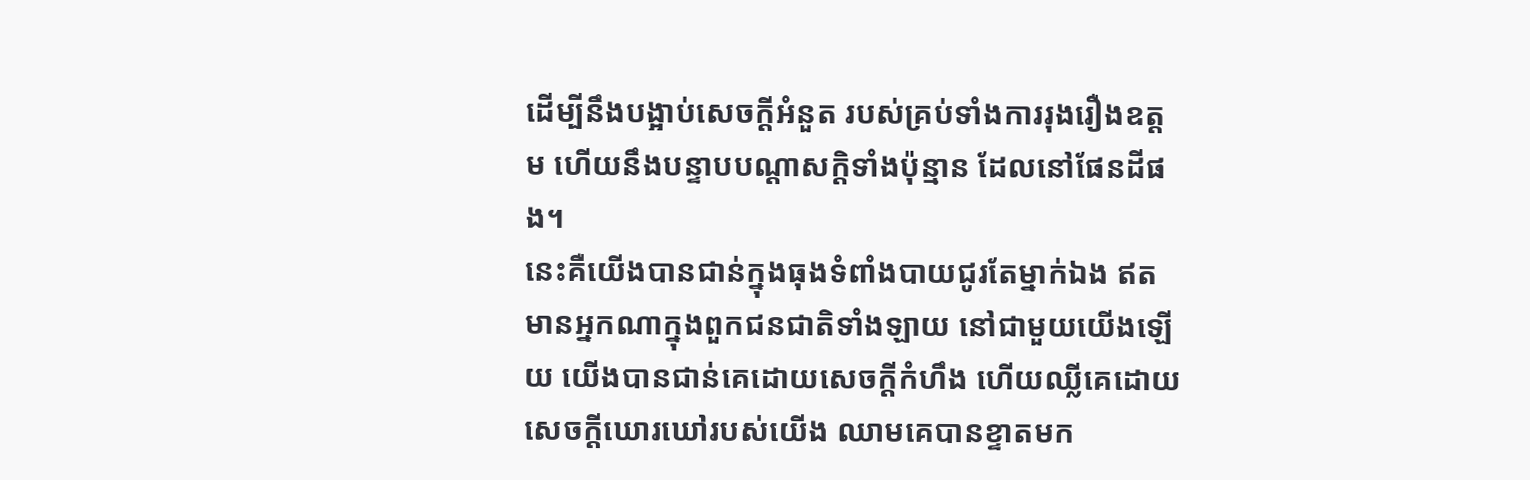ដើម្បីនឹងបង្អាប់សេចក្ដីអំនួត របស់គ្រប់ទាំងការរុងរឿងឧត្តម ហើយនឹងបន្ទាបបណ្ដាសក្តិទាំងប៉ុន្មាន ដែលនៅផែនដីផង។
នេះគឺយើងបានជាន់ក្នុងធុងទំពាំងបាយជូរតែម្នាក់ឯង ឥតមានអ្នកណាក្នុងពួកជនជាតិទាំងឡាយ នៅជាមួយយើងឡើយ យើងបានជាន់គេដោយសេចក្ដីកំហឹង ហើយឈ្លីគេដោយសេចក្ដីឃោរឃៅរបស់យើង ឈាមគេបានខ្ទាតមក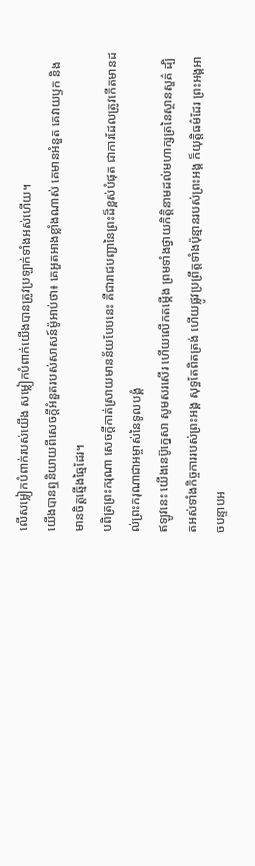លើសម្លៀកបំពាក់របស់យើង សម្លៀកបំពាក់យើងបានត្រូវប្រឡាក់ទាំងអស់ហើយ។
យើងបានឮនិយាយពីសេចក្ដីអំនួតរបស់សាសន៍ម៉ូអាប់ថា៖ គេអួតអាងខ្លាំងណាស់ គេមានអំនួត គេវាយឫក និងមានចិត្តឆ្មើងឆ្មៃដែរ។
បពិត្រព្រះករុណា សេចក្ដីកាត់ស្រាយមានន័យបែបនេះ គឺជារាជបញ្ជានៃព្រះដ៏ខ្ពស់បំផុត ជាការដែលត្រូវកើតមានដល់ព្រះករុណាជាអម្ចាស់នៃទូលបង្គំ
ឥឡូវនេះ យើងនេប៊ូក្នេសា សូមសរសើរ ហើយលើកតម្កើង ព្រមទាំងថ្វាយកិត្តិនាមដល់មហាក្សត្រនៃស្ថានសួគ៌ ដ្បិតអស់ទាំងកិច្ចការរបស់ព្រះអង្គ សុទ្ធតែពិតត្រង់ ហើយផ្លូវប្រព្រឹត្តទាំងប៉ុន្មានរបស់ព្រះអង្គ ក៏យុត្តិធម៌ដែរ ព្រះអង្គអាចបន្ទាបអ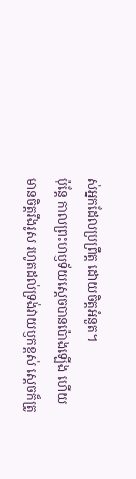ស់អ្នកដែលប្រព្រឹត្ត ដោយចិត្តអំនួត។
ប៉ុន្ដែ កាលព្រះហឫទ័យស្ដេចបានប៉ោងឡើង ហើយមានចិត្តរឹងរូស រហូតដល់ទ្រង់វាយឫកខ្ពស់ ស្ដេចក៏ត្រូ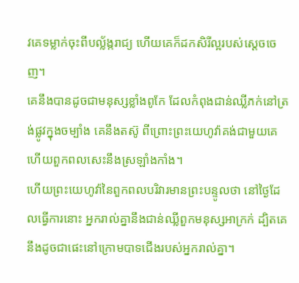វគេទម្លាក់ចុះពីបល្ល័ង្ករាជ្យ ហើយគេក៏ដកសិរីល្អរបស់ស្ដេចចេញ។
គេនឹងបានដូចជាមនុស្សខ្លាំងពូកែ ដែលកំពុងជាន់ឈ្លីភក់នៅត្រង់ផ្លូវក្នុងចម្បាំង គេនឹងតស៊ូ ពីព្រោះព្រះយេហូវ៉ាគង់ជាមួយគេ ហើយពួកពលសេះនឹងស្រឡាំងកាំង។
ហើយព្រះយេហូវ៉ានៃពួកពលបរិវារមានព្រះបន្ទូលថា នៅថ្ងៃដែលធ្វើការនោះ អ្នករាល់គ្នានឹងជាន់ឈ្លីពួកមនុស្សអាក្រក់ ដ្បិតគេនឹងដូចជាផេះនៅក្រោមបាទជើងរបស់អ្នករាល់គ្នា។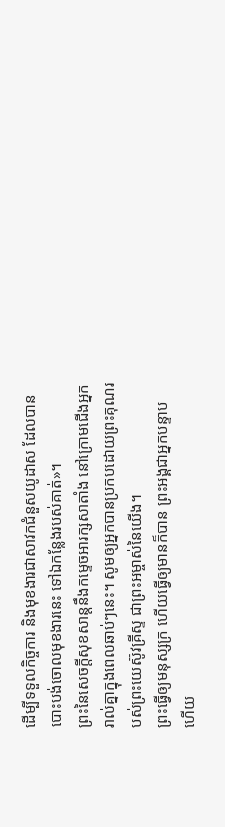ដើម្បីទទួលកិច្ចការ និងមុខងារជាសាវកជំនួសយូដាស ដែលបានបោះបង់ចោលមុខងារនេះ ទៅឯកន្លែងរបស់គាត់»។
ព្រះនៃសេចក្តីសុខសាន្តនឹងកម្ទេចអារក្សសាតាំង នៅក្រោមជើងអ្នករាល់គ្នាក្នុងពេលឆាប់ៗនេះ។ សូមឲ្យអ្នកបានប្រកបដោយព្រះគុណរបស់ព្រះយេស៊ូវគ្រីស្ទ ជាព្រះអម្ចាស់នៃយើង។
ព្រះធ្វើឲ្យមនុស្សក្រ ហើយធ្វើឲ្យមានក៏បាន ព្រះអង្គជាអ្នកបន្ទាប ហើយ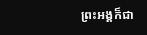ព្រះអង្គក៏ជា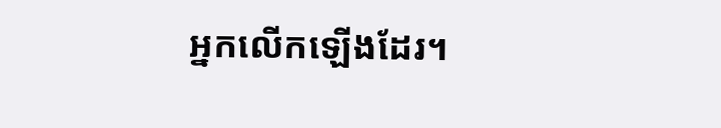អ្នកលើកឡើងដែរ។